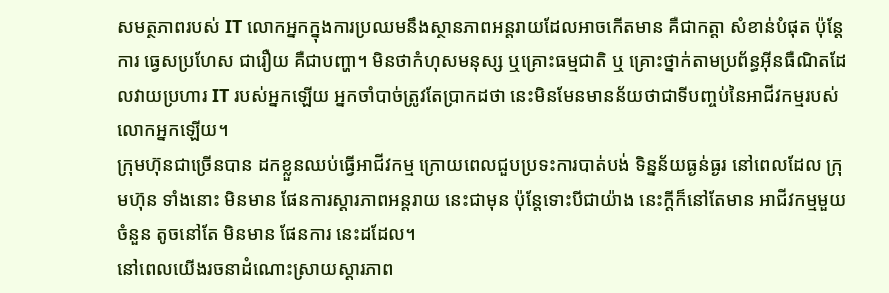សមត្ថភាពរបស់ IT លោកអ្នកក្នុងការប្រឈមនឹងស្ថានភាពអន្តរាយដែលអាចកើតមាន គឺជាកត្តា សំខាន់បំផុត ប៉ុន្តែការ ធ្វេសប្រហែស ជារឿយ គឺជាបញ្ហា។ មិនថាកំហុសមនុស្ស ឬគ្រោះធម្មជាតិ ឬ គ្រោះថ្នាក់តាមប្រព័ន្ធអ៊ីនធឺណិតដែលវាយប្រហារ IT របស់អ្នកឡើយ អ្នកចាំបាច់ត្រូវតែប្រាកដថា នេះមិនមែនមានន័យថាជាទីបញ្ចប់នៃអាជីវកម្មរបស់លោកអ្នកឡើយ។
ក្រុមហ៊ុនជាច្រើនបាន ដកខ្លួនឈប់ធ្វើអាជីវកម្ម ក្រោយពេលជួបប្រទះការបាត់បង់ ទិន្នន័យធ្ងន់ធ្ងរ នៅពេលដែល ក្រុមហ៊ុន ទាំងនោះ មិនមាន ផែនការស្ដារភាពអន្តរាយ នេះជាមុន ប៉ុន្តែទោះបីជាយ៉ាង នេះក្ដីក៏នៅតែមាន អាជីវកម្មមួយចំនួន តូចនៅតែ មិនមាន ផែនការ នេះដដែល។
នៅពេលយើងរចនាដំណោះស្រាយស្ដារភាព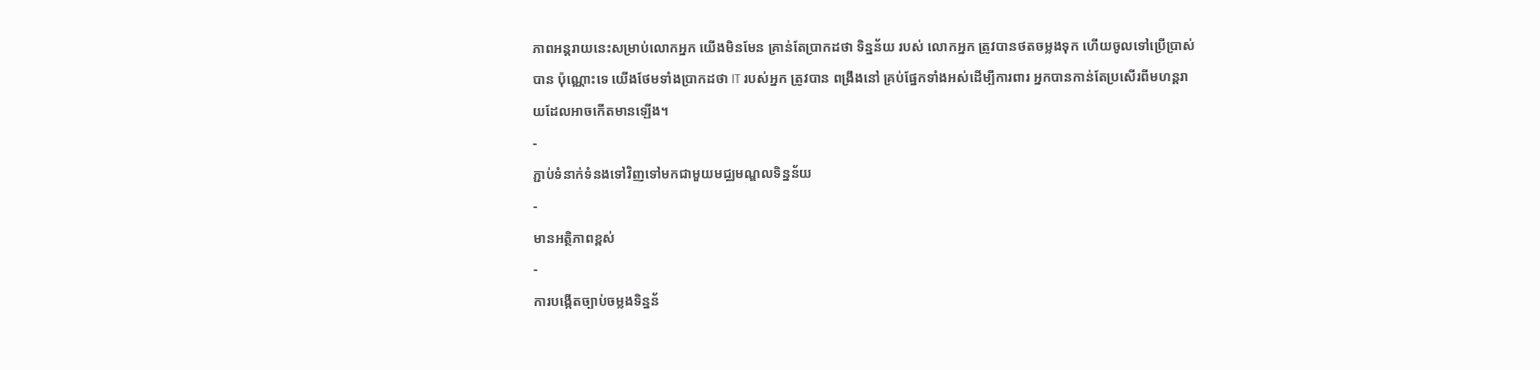ភាពអន្តរាយនេះសម្រាប់លោកអ្នក យើងមិនមែន គ្រាន់តែប្រាកដថា ទិន្នន័យ របស់ លោកអ្នក ត្រូវបានថតចម្លងទុក ហើយចូលទៅប្រើប្រាស់បាន ប៉ុណ្ណោះទេ យើងថែមទាំងប្រាកដថា IT របស់អ្នក ត្រូវបាន ពង្រឹងនៅ គ្រប់ផ្នែកទាំងអស់ដើម្បីការពារ អ្នកបានកាន់តែប្រសើរពីមហន្តរាយដែលអាចកើតមានឡើង។
-
ភ្ជាប់ទំនាក់ទំនងទៅវិញទៅមកជាមួយមជ្ឈមណ្ឌលទិន្នន័យ
-
មានអត្ថិភាពខ្ពស់
-
ការបង្កើតច្បាប់ចម្លងទិន្នន័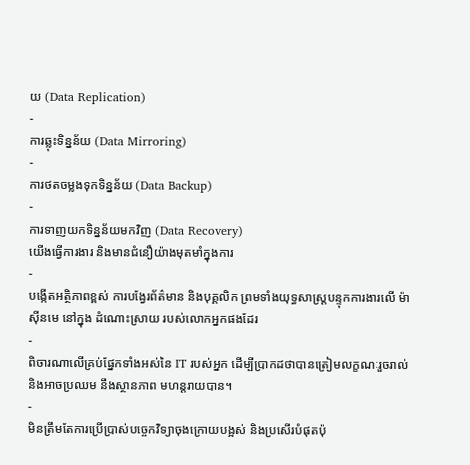យ (Data Replication)
-
ការឆ្លុះទិន្នន័យ (Data Mirroring)
-
ការថតចម្លងទុកទិន្នន័យ (Data Backup)
-
ការទាញយកទិន្នន័យមកវិញ (Data Recovery)
យើងធ្វើការងារ និងមានជំនឿយ៉ាងមុតមាំក្នុងការ
-
បង្កើតអតិ្ថភាពខ្ពស់ ការបង្វែរព័ត៌មាន និងបុគ្គលិក ព្រមទាំងយុទ្ធសាស្ត្របន្ទុកការងារលើ ម៉ាស៊ីនមេ នៅក្នុង ដំណោះស្រាយ របស់លោកអ្នកផងដែរ
-
ពិចារណាលើគ្រប់ផ្នែកទាំងអស់នៃ IT របស់អ្នក ដើម្បីប្រាកដថាបានត្រៀមលក្ខណៈរួចរាល់ និងអាចប្រឈម នឹងស្ថានភាព មហន្តរាយបាន។
-
មិនត្រឹមតែការប្រើប្រាស់បច្ចេកវិទ្យាចុងក្រោយបង្អស់ និងប្រសើរបំផុតប៉ុ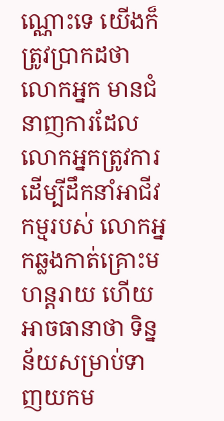ណ្ណោះទេ យើងក៏ ត្រូវប្រាកដថា លោកអ្នក មានជំនាញការដែលលោកអ្នកត្រូវការដើម្បីដឹកនាំអាជីវកម្មរបស់ លោកអ្នកឆ្លងកាត់គ្រោះមហន្តរាយ ហើយ អាចធានាថា ទិន្នន័យសម្រាប់ទាញយកម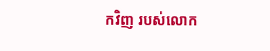កវិញ របស់លោក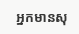អ្នកមានសុ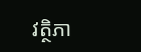វត្ថិភា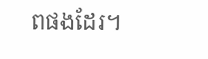ពផងដែរ។